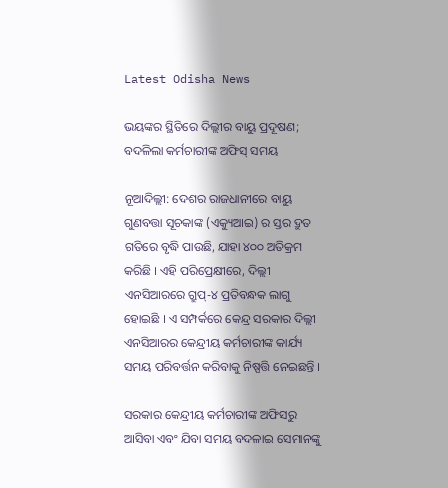Latest Odisha News

ଭୟଙ୍କର ସ୍ଥିତିରେ ଦିଲ୍ଲୀର ବାୟୁ ପ୍ରଦୂଷଣ; ବଦଳିଲା କର୍ମଚାରୀଙ୍କ ଅଫିସ୍ ସମୟ

ନୂଆଦିଲ୍ଲୀ: ଦେଶର ରାଜଧାନୀରେ ବାୟୁ ଗୁଣବତ୍ତା ସୂଚକାଙ୍କ (ଏକ୍ୟୁଆଇ) ର ସ୍ତର ଦ୍ରୁତ ଗତିରେ ବୃଦ୍ଧି ପାଉଛି, ଯାହା ୪୦୦ ଅତିକ୍ରମ କରିଛି । ଏହି ପରିପ୍ରେକ୍ଷୀରେ, ଦିଲ୍ଲୀ ଏନସିଆରରେ ଗ୍ରୁପ୍-୪ ପ୍ରତିବନ୍ଧକ ଲାଗୁ ହୋଇଛି । ଏ ସମ୍ପର୍କରେ କେନ୍ଦ୍ର ସରକାର ଦିଲ୍ଲୀ ଏନସିଆରର କେନ୍ଦ୍ରୀୟ କର୍ମଚାରୀଙ୍କ କାର୍ଯ୍ୟ ସମୟ ପରିବର୍ତ୍ତନ କରିବାକୁ ନିଷ୍ପତ୍ତି ନେଇଛନ୍ତି ।

ସରକାର କେନ୍ଦ୍ରୀୟ କର୍ମଚାରୀଙ୍କ ଅଫିସରୁ ଆସିବା ଏବଂ ଯିବା ସମୟ ବଦଳାଇ ସେମାନଙ୍କୁ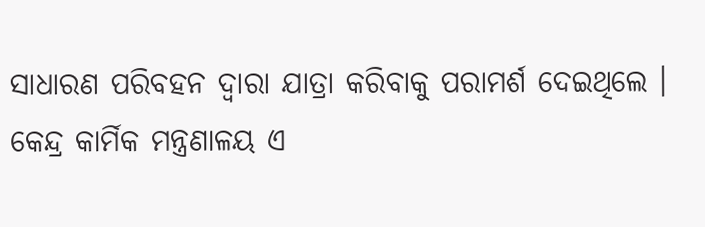ସାଧାରଣ ପରିବହନ ଦ୍ୱାରା ଯାତ୍ରା କରିବାକୁ ପରାମର୍ଶ ଦେଇଥିଲେ । କେନ୍ଦ୍ର କାର୍ମିକ ମନ୍ତ୍ରଣାଳୟ ଏ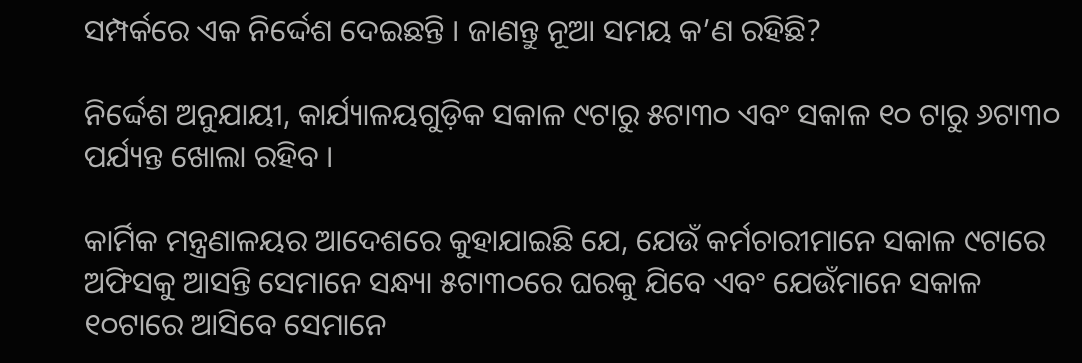ସମ୍ପର୍କରେ ଏକ ନିର୍ଦ୍ଦେଶ ଦେଇଛନ୍ତି । ଜାଣନ୍ତୁ ନୂଆ ସମୟ କ’ଣ ରହିଛି?

ନିର୍ଦ୍ଦେଶ ଅନୁଯାୟୀ, କାର୍ଯ୍ୟାଳୟଗୁଡ଼ିକ ସକାଳ ୯ଟାରୁ ୫ଟା୩୦ ଏବଂ ସକାଳ ୧୦ ଟାରୁ ୬ଟା୩୦ ପର୍ଯ୍ୟନ୍ତ ଖୋଲା ରହିବ ।

କାର୍ମିକ ମନ୍ତ୍ରଣାଳୟର ଆଦେଶରେ କୁହାଯାଇଛି ଯେ, ଯେଉଁ କର୍ମଚାରୀମାନେ ସକାଳ ୯ଟାରେ ଅଫିସକୁ ଆସନ୍ତି ସେମାନେ ସନ୍ଧ୍ୟା ୫ଟା୩୦ରେ ଘରକୁ ଯିବେ ଏବଂ ଯେଉଁମାନେ ସକାଳ ୧୦ଟାରେ ଆସିବେ ସେମାନେ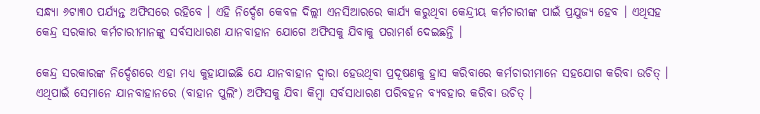ସନ୍ଧ୍ୟା ୬ଟା୩୦ ପର୍ଯ୍ୟନ୍ତ ଅଫିସରେ ରହିବେ । ଏହି ନିର୍ଦ୍ଦେଶ କେବଳ ଦିଲ୍ଲୀ ଏନସିଆରରେ କାର୍ଯ୍ୟ କରୁଥିବା କେନ୍ଦ୍ରୀୟ କର୍ମଚାରୀଙ୍କ ପାଇଁ ପ୍ରଯୁଜ୍ୟ ହେବ । ଏଥିସହ କେନ୍ଦ୍ର ସରକାର କର୍ମଚାରୀମାନଙ୍କୁ ସର୍ବସାଧାରଣ ଯାନବାହାନ ଯୋଗେ ଅଫିସକୁ ଯିବାକୁ ପରାମର୍ଶ ଦେଇଛନ୍ତି ।

କେନ୍ଦ୍ର ସରକାରଙ୍କ ନିର୍ଦ୍ଦେଶରେ ଏହା ମଧ୍ୟ କୁହାଯାଇଛି ଯେ ଯାନବାହାନ ଦ୍ୱାରା ହେଉଥିବା ପ୍ରଦୂଷଣକୁ ହ୍ରାସ କରିବାରେ କର୍ମଚାରୀମାନେ ସହଯୋଗ କରିବା ଉଚିତ୍ । ଏଥିପାଇଁ ସେମାନେ ଯାନବାହାନରେ (ବାହାନ ପୁଲିଂ) ଅଫିସକୁ ଯିବା କିମ୍ବା ସର୍ବସାଧାରଣ ପରିବହନ ବ୍ୟବହାର କରିବା ଉଚିତ୍ ।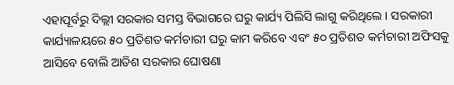ଏହାପୂର୍ବରୁ ଦିଲ୍ଲୀ ସରକାର ସମସ୍ତ ବିଭାଗରେ ଘରୁ କାର୍ଯ୍ୟ ପିଲିସି ଲାଗୁ କରିଥିଲେ । ସରକାରୀ କାର୍ଯ୍ୟାଳୟରେ ୫୦ ପ୍ରତିଶତ କର୍ମଚାରୀ ଘରୁ କାମ କରିବେ ଏବଂ ୫୦ ପ୍ରତିଶତ କର୍ମଚାରୀ ଅଫିସକୁ ଆସିବେ ବୋଲି ଆତିଶ ସରକାର ଘୋଷଣା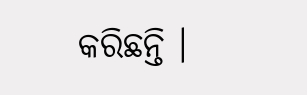କରିଛନ୍ତି ।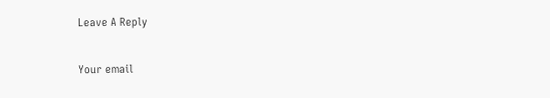Leave A Reply

Your email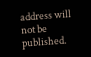address will not be published.